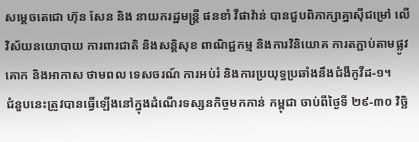សម្តេចតេជោ ហ៊ុន សែន និង នាយករដ្ឋមន្ត្រី ផនខាំ វីផាវ៉ាន់ បានជួបពិភាក្សាគ្នាស៊ីជម្រៅ លើវិស័យនយោបាយ ការពារជាតិ និងសន្តិសុខ ពាណិជ្ជកម្ម និងការវិនិយោគ ការតភ្ជាប់តាមផ្លូវគោក និងអាកាស ថាមពល ទេសចរណ៍ ការអប់រំ និងការប្រយុទ្ធប្រឆាំងនឹងជំងឺកូវីដ-១។
ជំនួបនេះត្រូវបានធ្វើឡើងនៅក្នុងដំណើរទស្សនកិច្ចមកកាន់ កម្ពុជា ចាប់ពីថ្ងៃទី ២៩-៣០ វិច្ឆិ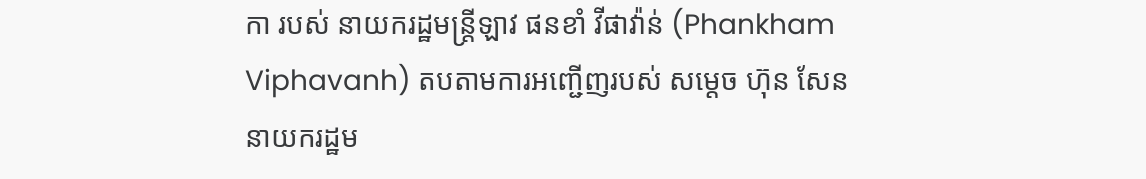កា របស់ នាយករដ្ឋមន្ត្រីឡាវ ផនខាំ វីផាវ៉ាន់ (Phankham Viphavanh) តបតាមការអញ្ជើញរបស់ សម្តេច ហ៊ុន សែន នាយករដ្ឋម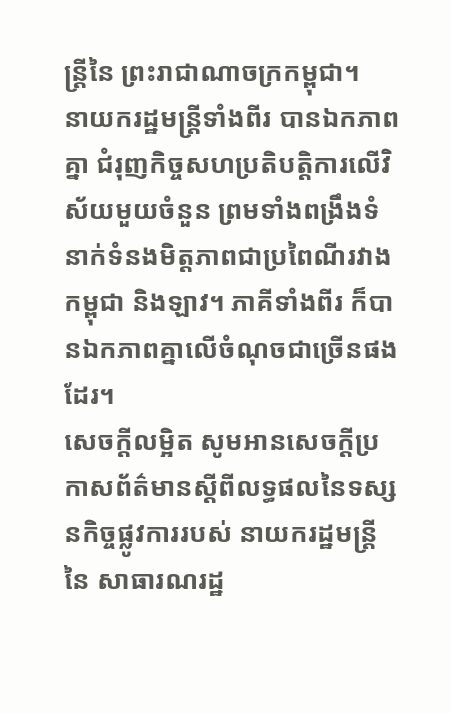ន្ត្រីនៃ ព្រះរាជាណាចក្រកម្ពុជា។
នាយករដ្ឋមន្ត្រីទាំងពីរ បានឯកភាពគ្នា ជំរុញកិច្ចសហប្រតិបត្តិការលើវិស័យមួយចំនួន ព្រមទាំងពង្រឹងទំនាក់ទំនងមិត្តភាពជាប្រពៃណីរវាងកម្ពុជា និងឡាវ។ ភាគីទាំងពីរ ក៏បានឯកភាពគ្នាលើចំណុចជាច្រើនផងដែរ។
សេចក្ដីលម្អិត សូមអានសេចក្ដីប្រកាសព័ត៌មានស្ដីពីលទ្ធផលនៃទស្សនកិច្ចផ្លូវការរបស់ នាយករដ្ឋមន្ត្រី នៃ សាធារណរដ្ឋ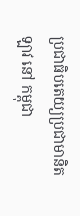ប្រជាធិបតេយ្យប្រជាមានិតឡាវ នៅ កម្ពុជា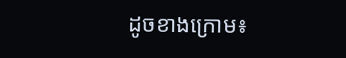ដូចខាងក្រោម៖